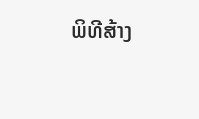ພິທີສ້າງ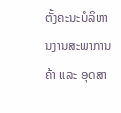ຕັ້ງຄະນະບໍລິຫານງານສະພາການຄ້າ ແລະ ອຸດສາ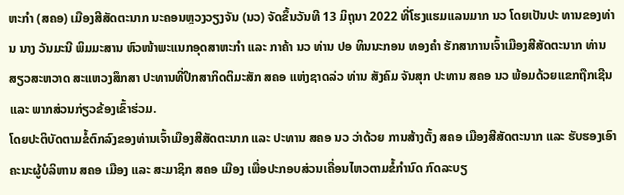ຫະກໍາ (ສຄອ) ເມືອງສີສັດຕະນາກ ນະຄອນຫຼວງວຽງຈັນ (ນວ) ຈັດຂຶ້ນວັນທີ 13 ມິຖຸນາ 2022 ທີ່ໂຮງແຮມແລນມາກ ນວ ໂດຍເປັນປະ ທານຂອງທ່ານ ນາງ ວັນມະນີ ພິມມະສານ ຫົວໜ້າພະແນກອຸດສາຫະກຳ ແລະ ກາຄ້າ ນວ ທ່ານ ປອ ທິນນະກອນ ທອງຄຳ ຮັກສາການເຈົ້າເມືອງສີສັດຕະນາກ ທ່ານ ສຽວສະຫວາດ ສະແຫວງສຶກສາ ປະທານທີ່ປຶກສາກິດຕິມະສັກ ສຄອ ແຫ່ງຊາດລ່ວ ທ່ານ ສັງຄົມ ຈັນສຸກ ປະທານ ສຄອ ນວ ພ້ອມດ້ວຍແຂກຖືກເຊີນ ແລະ ພາກສ່ວນກ່ຽວຂ້ອງເຂົ້າຮ່ວມ.
ໂດຍປະຕິບັດຕາມຂໍ້ຕົກລົງຂອງທ່ານເຈົ້າເມືອງສີສັດຕະນາກ ແລະ ປະທານ ສຄອ ນວ ວ່າດ້ວຍ ການສ້າງຕັ້ງ ສຄອ ເມືອງສີສັດຕະນາກ ແລະ ຮັບຮອງເອົາຄະນະຜູ້ບໍລິຫານ ສຄອ ເມືອງ ແລະ ສະມາຊິກ ສຄອ ເມືອງ ເພື່ອປະກອບສ່ວນເຄື່ອນໄຫວຕາມຂໍ້ກຳນົດ ກົດລະບຽ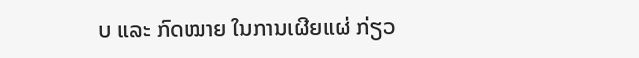ບ ແລະ ກົດໝາຍ ໃນການເຜີຍແຜ່ ກ່ຽວ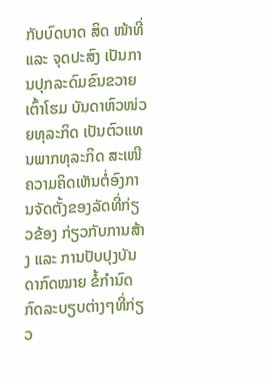ກັບບົດບາດ ສິດ ໜ້າທີ່ ແລະ ຈຸດປະສົງ ເປັນການປຸກລະດົມຂົນຂວາຍເຕົ້າໂຮມ ບັນດາຫົວໜ່ວຍທຸລະກິດ ເປັນຕົວແທນພາກທຸລະກິດ ສະເໜີຄວາມຄິດເຫັນຕໍ່ອົງການຈັດຕັ້ງຂອງລັດທີ່ກ່ຽວຂ້ອງ ກ່ຽວກັບການສ້າງ ແລະ ການປັບປຸງບັນດາກົດໝາຍ ຂໍ້ກຳນົດກົດລະບຽບຕ່າງໆທີ່ກ່ຽວ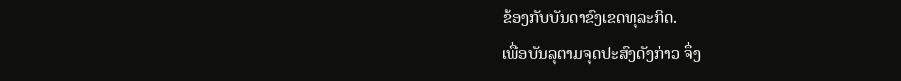ຂ້ອງກັບບັນດາຂົງເຂດທຸລະກິດ.
ເພື່ອບັນລຸຕາມຈຸດປະສົງດັງກ່າວ ຈຶ່ງ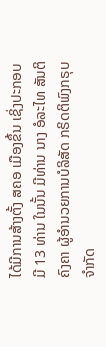ໄດ້ມີການສ້າງຕັ້ງ ສຄອ ເມືອງຂຶ້ນ ເຊິ່ງປະກອບມີ 13 ທ່ານ ໃນນັ້ນ ມີທ່ານ ນາງ ອໍລະໄທ ສັນຕິຄົງຄາ ຜູ້ອຳນວຍການບໍລິສັດ ກຣິດຕິພົງກຣຸບ ຈຳກັດ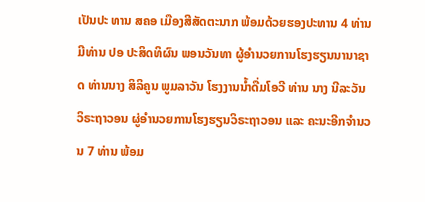ເປັນປະ ທານ ສຄອ ເມືອງສີສັດຕະນາກ ພ້ອມດ້ວຍຮອງປະທານ 4 ທ່ານ ມີທ່ານ ປອ ປະສິດທິຜົນ ພອນວັນທາ ຜູ້ອຳນວຍການໂຮງຮຽນນານາຊາດ ທ່ານນາງ ສິລິຄູນ ພູມລາວັນ ໂຮງງານນ້ຳດື່ມໂອວີ ທ່ານ ນາງ ນີລະວັນ ວິຣະຖາວອນ ຜູ່ອຳນວຍການໂຮງຮຽນວິຣະຖາວອນ ແລະ ຄະນະອີກຈຳນວນ 7 ທ່ານ ພ້ອມ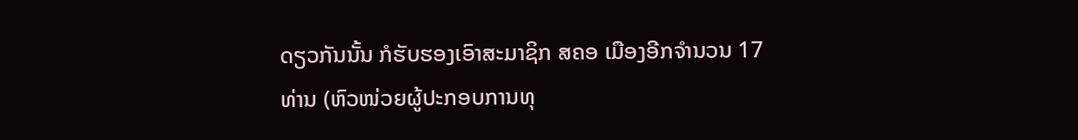ດຽວກັນນັ້ນ ກໍຮັບຮອງເອົາສະມາຊິກ ສຄອ ເມືອງອີກຈຳນວນ 17 ທ່ານ (ຫົວໜ່ວຍຜູ້ປະກອບການທຸ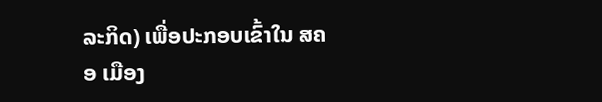ລະກິດ) ເພື່ອປະກອບເຂົ້າໃນ ສຄອ ເມືອງ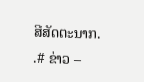ສີສັດຕະນາກ.
.# ຂ່າວ –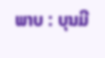ພາບ : ບຸນມີ